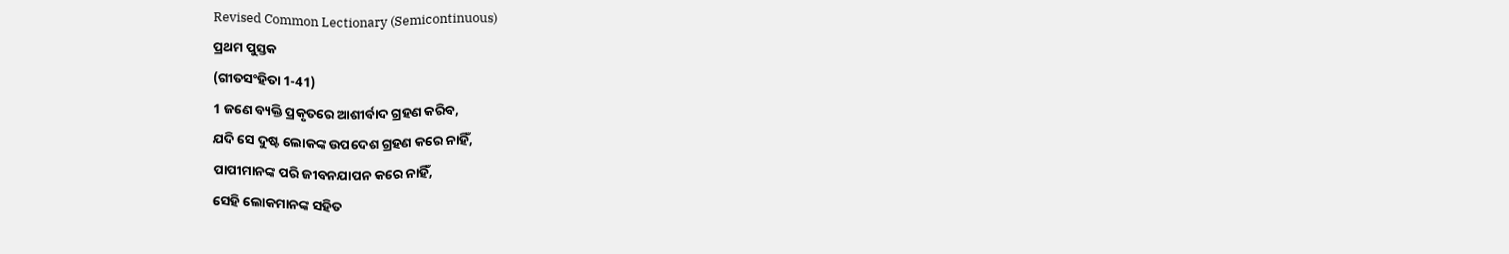Revised Common Lectionary (Semicontinuous)
ପ୍ରଥମ ପୁସ୍ତକ
(ଗୀତସଂହିତା 1-41)
1 ଜଣେ ବ୍ୟକ୍ତି ପ୍ରକୃତରେ ଆଶୀର୍ବାଦ ଗ୍ରହଣ କରିବ,
ଯଦି ସେ ଦୁଷ୍ଟ ଲୋକଙ୍କ ଉପଦେଶ ଗ୍ରହଣ କରେ ନାହିଁ,
ପାପୀମାନଙ୍କ ପରି ଜୀବନଯାପନ କରେ ନାହିଁ,
ସେହି ଲୋକମାନଙ୍କ ସହିତ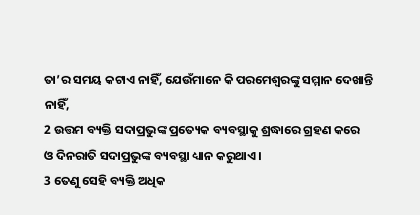ତା’ର ସମୟ କଟାଏ ନାହିଁ, ଯେଉଁମାନେ କି ପରମେଶ୍ୱରଙ୍କୁ ସମ୍ମାନ ଦେଖାନ୍ତି ନାହିଁ,
2 ଉତ୍ତମ ବ୍ୟକ୍ତି ସଦାପ୍ରଭୁଙ୍କ ପ୍ରତ୍ୟେକ ବ୍ୟବସ୍ଥାକୁ ଶ୍ରଦ୍ଧାରେ ଗ୍ରହଣ କରେ
ଓ ଦିନରାତି ସଦାପ୍ରଭୁଙ୍କ ବ୍ୟବସ୍ଥା ଧ୍ୟାନ କରୁଥାଏ।
3 ତେଣୁ ସେହି ବ୍ୟକ୍ତି ଅଧିକ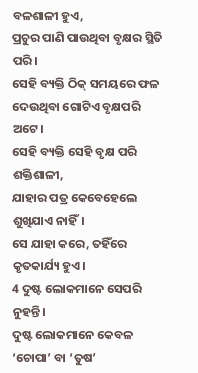ବଳଶାଳୀ ହୁଏ,
ପ୍ରଚୁର ପାଣି ପାଉଥିବା ବୃକ୍ଷର ସ୍ଥିତି ପରି।
ସେହି ବ୍ୟକ୍ତି ଠିକ୍ ସମୟରେ ଫଳ ଦେଉଥିବା ଗୋଟିଏ ବୃକ୍ଷପରି ଅଟେ।
ସେହି ବ୍ୟକ୍ତି ସେହି ବୃକ୍ଷ ପରି ଶକ୍ତିଶାଳୀ,
ଯାହାର ପତ୍ର କେବେହେଲେ ଶୁଖିଯାଏ ନାହିଁ।
ସେ ଯାହା କରେ, ତହିଁରେ କୃତକାର୍ଯ୍ୟ ହୁଏ।
4 ଦୁଷ୍ଟ ଲୋକମାନେ ସେପରି ନୁହନ୍ତି।
ଦୁଷ୍ଟ ଲୋକମାନେ କେବଳ ‘ଚୋପା’ ବା ‘ତୁଷ’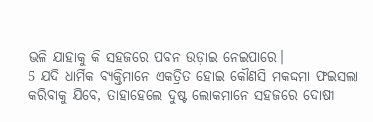ଭଳି ଯାହାକୁ କି ସହଜରେ ପବନ ଉଡ଼ାଇ ନେଇପାରେ।
5 ଯଦି ଧାର୍ମିକ ବ୍ୟକ୍ତିମାନେ ଏକତ୍ରିତ ହୋଇ କୌଣସି ମକଦ୍ଦମା ଫଇସଲା କରିବାକୁ ଯିବେ, ତାହାହେଲେ ଦୁଷ୍ଟ ଲୋକମାନେ ସହଜରେ ଦୋଷୀ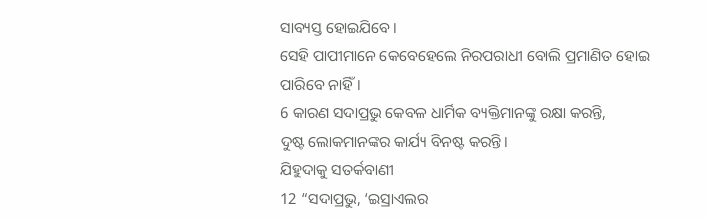ସାବ୍ୟସ୍ତ ହୋଇଯିବେ।
ସେହି ପାପୀମାନେ କେବେହେଲେ ନିରପରାଧୀ ବୋଲି ପ୍ରମାଣିତ ହୋଇ ପାରିବେ ନାହିଁ।
6 କାରଣ ସଦାପ୍ରଭୁ କେବଳ ଧାର୍ମିକ ବ୍ୟକ୍ତିମାନଙ୍କୁ ରକ୍ଷା କରନ୍ତି,
ଦୁଷ୍ଟ ଲୋକମାନଙ୍କର କାର୍ଯ୍ୟ ବିନଷ୍ଟ କରନ୍ତି।
ଯିହୁଦାକୁ ସତର୍କବାଣୀ
12 “ସଦାପ୍ରଭୁ, ‘ଇସ୍ରାଏଲର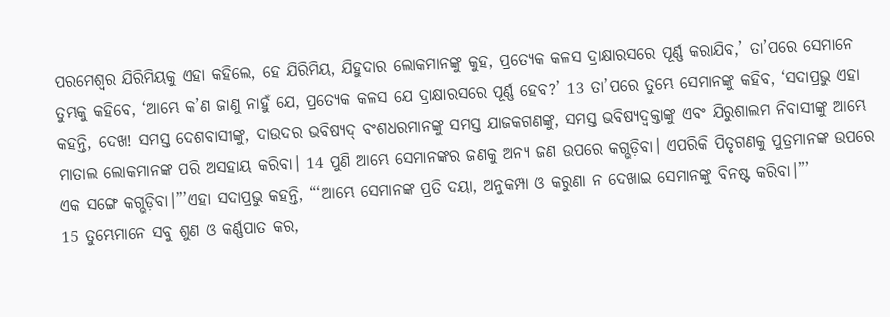ପରମେଶ୍ୱର ଯିରିମିୟକୁ ଏହା କହିଲେ, ହେ ଯିରିମିୟ, ଯିହୁଦାର ଲୋକମାନଙ୍କୁ କୁହ, ପ୍ରତ୍ୟେକ କଳସ ଦ୍ରାକ୍ଷାରସରେ ପୂର୍ଣ୍ଣ କରାଯିବ,’ ତା’ପରେ ସେମାନେ ତୁମ୍ଭକୁ କହିବେ, ‘ଆମ୍ଭେ କ’ଣ ଜାଣୁ ନାହୁଁ ଯେ, ପ୍ରତ୍ୟେକ କଳସ ଯେ ଦ୍ରାକ୍ଷାରସରେ ପୂର୍ଣ୍ଣ ହେବ?’ 13 ତା’ପରେ ତୁମ୍ଭେ ସେମାନଙ୍କୁ କହିବ, ‘ସଦାପ୍ରଭୁ ଏହା କହନ୍ତି, ଦେଖ! ସମସ୍ତ ଦେଶବାସୀଙ୍କୁ, ଦାଉଦର ଭବିଷ୍ୟଦ୍ ବଂଶଧରମାନଙ୍କୁ ସମସ୍ତ ଯାଜକଗଣଙ୍କୁ, ସମସ୍ତ ଭବିଷ୍ୟଦ୍ବକ୍ତାଙ୍କୁ ଏବଂ ଯିରୁଶାଲମ ନିବାସୀଙ୍କୁ ଆମ୍ଭେ ମାତାଲ ଲୋକମାନଙ୍କ ପରି ଅସହାୟ କରିବା। 14 ପୁଣି ଆମ୍ଭେ ସେମାନଙ୍କର ଜଣକୁ ଅନ୍ୟ ଜଣ ଉପରେ କଗ୍ଭଡ଼ିବା। ଏପରିକି ପିତୃଗଣକୁ ପୁତ୍ରମାନଙ୍କ ଉପରେ ଏକ ସଙ୍ଗେ କଗ୍ଭଡ଼ିବା।”’ଏହା ସଦାପ୍ରଭୁ କହନ୍ତି, “‘ଆମ୍ଭେ ସେମାନଙ୍କ ପ୍ରତି ଦୟା, ଅନୁକମ୍ପା ଓ କରୁଣା ନ ଦେଖାଇ ସେମାନଙ୍କୁ ବିନଷ୍ଟ କରିବା।”’
15 ତୁମ୍ଭେମାନେ ସବୁ ଶୁଣ ଓ କର୍ଣ୍ଣପାତ କର,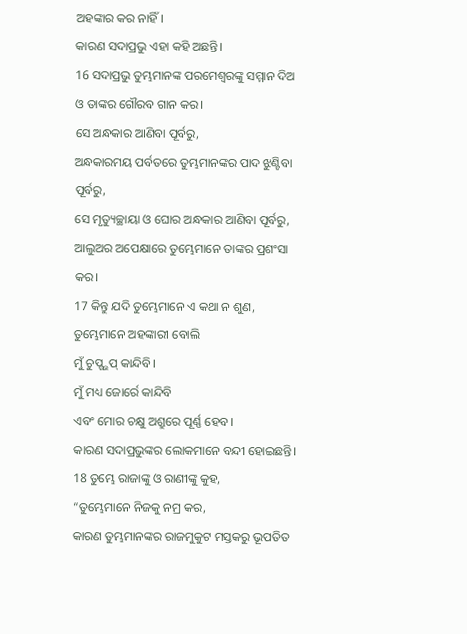ଅହଙ୍କାର କର ନାହିଁ।
କାରଣ ସଦାପ୍ରଭୁ ଏହା କହି ଅଛନ୍ତି।
16 ସଦାପ୍ରଭୁ ତୁମ୍ଭମାନଙ୍କ ପରମେଶ୍ୱରଙ୍କୁ ସମ୍ମାନ ଦିଅ
ଓ ତାଙ୍କର ଗୌରବ ଗାନ କର।
ସେ ଅନ୍ଧକାର ଆଣିବା ପୂର୍ବରୁ,
ଅନ୍ଧକାରମୟ ପର୍ବତରେ ତୁମ୍ଭମାନଙ୍କର ପାଦ ଝୁଣ୍ଟିବା ପୂର୍ବରୁ,
ସେ ମୃତ୍ୟୁଚ୍ଛାୟା ଓ ଘୋର ଅନ୍ଧକାର ଆଣିବା ପୂର୍ବରୁ,
ଆଲୁଅର ଅପେକ୍ଷାରେ ତୁମ୍ଭେମାନେ ତାଙ୍କର ପ୍ରଶଂସା କର।
17 କିନ୍ତୁ ଯଦି ତୁମ୍ଭେମାନେ ଏ କଥା ନ ଶୁଣ,
ତୁମ୍ଭେମାନେ ଅହଙ୍କାରୀ ବୋଲି
ମୁଁ ଚୁପ୍ଗ୍ଭପ୍ କାନ୍ଦିବି।
ମୁଁ ମଧ୍ୟ ଜୋର୍ରେ କାନ୍ଦିବି
ଏବଂ ମୋର ଚକ୍ଷୁ ଅଶ୍ରୁରେ ପୂର୍ଣ୍ଣ ହେବ।
କାରଣ ସଦାପ୍ରଭୁଙ୍କର ଲୋକମାନେ ବନ୍ଦୀ ହୋଇଛନ୍ତି।
18 ତୁମ୍ଭେ ରାଜାଙ୍କୁ ଓ ରାଣୀଙ୍କୁ କୁହ,
“ତୁମ୍ଭେମାନେ ନିଜକୁ ନମ୍ର କର,
କାରଣ ତୁମ୍ଭମାନଙ୍କର ରାଜମୁକୁଟ ମସ୍ତକରୁ ଭୂପତିତ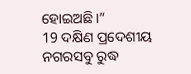ହୋଇଅଛି।”
19 ଦକ୍ଷିଣ ପ୍ରଦେଶୀୟ ନଗରସବୁ ରୁଦ୍ଧ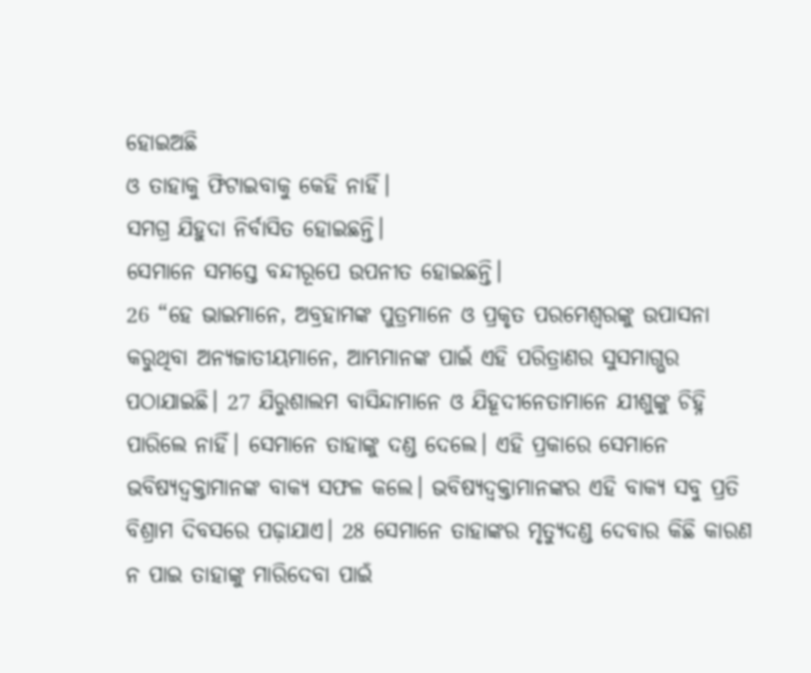ହୋଇଅଛି
ଓ ତାହାକୁ ଫିଟାଇବାକୁ କେହି ନାହିଁ।
ସମଗ୍ର ଯିହୁଦା ନିର୍ବାସିତ ହୋଇଛନ୍ତି।
ସେମାନେ ସମସ୍ତେ ବନ୍ଦୀରୂପେ ଉପନୀତ ହୋଇଛନ୍ତି।
26 “ହେ ଭାଇମାନେ, ଅବ୍ରହାମଙ୍କ ପୁତ୍ରମାନେ ଓ ପ୍ରକୃତ ପରମେଶ୍ୱରଙ୍କୁ ଉପାସନା କରୁଥିବା ଅନ୍ୟଜାତୀୟମାନେ, ଆମ୍ଭମାନଙ୍କ ପାଇଁ ଏହି ପରିତ୍ରାଣର ସୁସମାଗ୍ଭର ପଠାଯାଇଛି। 27 ଯିରୁଶାଲମ ବାସିନ୍ଦାମାନେ ଓ ଯିହୂଦୀନେତାମାନେ ଯୀଶୁଙ୍କୁ ଚିହ୍ନି ପାରିଲେ ନାହିଁ। ସେମାନେ ତାହାଙ୍କୁ ଦଣ୍ଡ ଦେଲେ। ଏହି ପ୍ରକାରେ ସେମାନେ ଭବିଷ୍ୟଦ୍ବକ୍ତାମାନଙ୍କ ବାକ୍ୟ ସଫଳ କଲେ। ଭବିଷ୍ୟଦ୍ବକ୍ତାମାନଙ୍କର ଏହି ବାକ୍ୟ ସବୁ ପ୍ରତି ବିଶ୍ରାମ ଦିବସରେ ପଢ଼ାଯାଏ। 28 ସେମାନେ ତାହାଙ୍କର ମୃତ୍ୟୁଦଣ୍ଡ ଦେବାର କିଛି କାରଣ ନ ପାଇ ତାହାଙ୍କୁ ମାରିଦେବା ପାଇଁ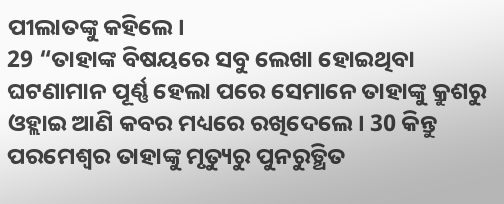ପୀଲାତଙ୍କୁ କହିଲେ।
29 “ତାହାଙ୍କ ବିଷୟରେ ସବୁ ଲେଖା ହୋଇଥିବା ଘଟଣାମାନ ପୂର୍ଣ୍ଣ ହେଲା ପରେ ସେମାନେ ତାହାଙ୍କୁ କ୍ରୁଶରୁ ଓହ୍ଲାଇ ଆଣି କବର ମଧ୍ୟରେ ରଖିଦେଲେ। 30 କିନ୍ତୁ ପରମେଶ୍ୱର ତାହାଙ୍କୁ ମୃତ୍ୟୁରୁ ପୁନରୁତ୍ଥିତ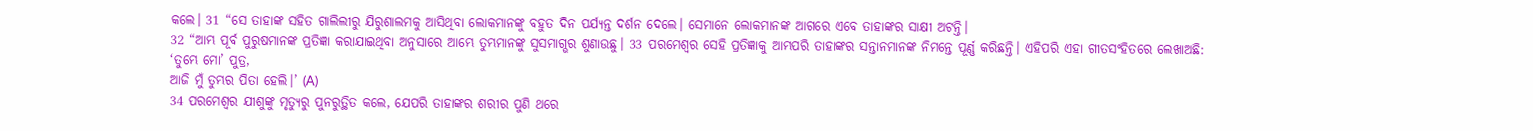କଲେ। 31 “ସେ ତାହାଙ୍କ ସହିତ ଗାଲିଲୀରୁ ଯିରୁଶାଲମକୁ ଆସିଥିବା ଲୋକମାନଙ୍କୁ ବହୁତ ଦିନ ପର୍ଯ୍ୟନ୍ତ ଦର୍ଶନ ଦେଲେ। ସେମାନେ ଲୋକମାନଙ୍କ ଆଗରେ ଏବେ ତାହାଙ୍କର ସାକ୍ଷୀ ଅଟନ୍ତି।
32 “ଆମ୍ଭ ପୂର୍ବ ପୁରୁଷମାନଙ୍କ ପ୍ରତିଜ୍ଞା କରାଯାଇଥିବା ଅନୁସାରେ ଆମ୍ଭେ ତୁମ୍ଭମାନଙ୍କୁ ସୁସମାଗ୍ଭର ଶୁଣାଉଛୁ। 33 ପରମେଶ୍ୱର ସେହି ପ୍ରତିଜ୍ଞାକୁ ଆମ୍ଭପରି ତାହାଙ୍କର ସନ୍ତାନମାନଙ୍କ ନିମନ୍ତେ ପୂର୍ଣ୍ଣ କରିଛନ୍ତି। ଏହିପରି ଏହା ଗୀତସଂହିତରେ ଲେଖାଅଛି:
‘ତୁମ୍ଭେ ମୋ’ ପୁତ୍ର,
ଆଜି ମୁଁ ତୁମ୍ଭର ପିତା ହେଲି।’ (A)
34 ପରମେଶ୍ୱର ଯୀଶୁଙ୍କୁ ମୃତ୍ୟୁରୁ ପୁନରୁତ୍ଥିତ କଲେ, ଯେପରି ତାହାଙ୍କର ଶରୀର ପୁଣି ଥରେ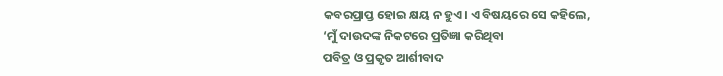କବରପ୍ରାପ୍ତ ହୋଇ କ୍ଷୟ ନ ହୁଏ। ଏ ବିଷୟରେ ସେ କହିଲେ,
‘ମୁଁ ଦାଉଦଙ୍କ ନିକଟରେ ପ୍ରତିଜ୍ଞା କରିଥିବା
ପବିତ୍ର ଓ ପ୍ରକୃତ ଆର୍ଶୀବାଦ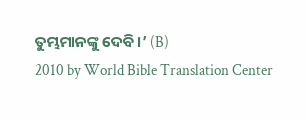ତୁମ୍ଭମାନଙ୍କୁ ଦେବି।’ (B)
2010 by World Bible Translation Center